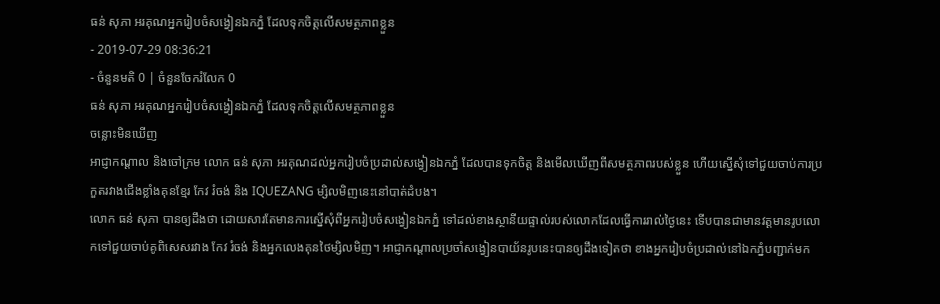ធន់ សុភា អរគុណអ្នករៀបចំសង្វៀនឯកភ្នំ ដែលទុកចិត្តលើសមត្ថភាពខ្លួន
- 2019-07-29 08:36:21
- ចំនួនមតិ 0 | ចំនួនចែករំលែក 0
ធន់ សុភា អរគុណអ្នករៀបចំសង្វៀនឯកភ្នំ ដែលទុកចិត្តលើសមត្ថភាពខ្លួន
ចន្លោះមិនឃើញ
អាជ្ញាកណ្ដាល និងចៅក្រម លោក ធន់ សុភា អរគុណដល់អ្នករៀបចំប្រដាល់សង្វៀនឯកភ្នំ ដែលបានទុកចិត្ត និងមើលឃើញពីសមត្ថភាពរបស់ខ្លួន ហើយស្នើសុំទៅជួយចាប់ការប្រកួតរវាងជើងខ្លាំងគុនខ្មែរ កែវ រំចង់ និង IQUEZANG ម្សិលមិញនេះនៅបាត់ដំបង។
លោក ធន់ សុភា បានឲ្យដឹងថា ដោយសារតែមានការស្នើសុំពីអ្នករៀបចំសង្វៀនឯកភ្នំ ទៅដល់ខាងស្ថានីយផ្ទាល់របស់លោកដែលធ្វើការរាល់ថ្ងៃនេះ ទើបបានជាមានវត្តមានរូបលោកទៅជួយចាប់គូពិសេសរវាង កែវ រំចង់ និងអ្នកលេងគុនថៃម្សិលមិញ។ អាជ្ញាកណ្ដាលប្រចាំសង្វៀនបាយ័នរូបនេះបានឲ្យដឹងទៀតថា ខាងអ្នករៀបចំប្រដាល់នៅឯកភ្នំបញ្ជាក់មក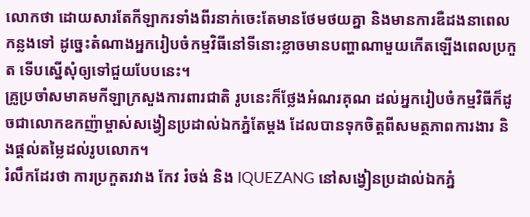លោកថា ដោយសារតែកីឡាករទាំងពីរនាក់ចេះតែមានថែមថយគ្នា និងមានការឌឺដងនាពេលកន្លងទៅ ដូច្នេះតំណាងអ្នករៀបចំកម្មវិធីនៅទីនោះខ្លាចមានបញ្ហាណាមួយកើតឡើងពេលប្រកួត ទើបស្នើសុំឲ្យទៅជួយបែបនេះ។
គ្រូប្រចាំសមាគមកីឡាក្រសួងការពារជាតិ រូបនេះក៏ថ្លែងអំណរគុណ ដល់អ្នករៀបចំកម្មវិធីក៏ដូចជាលោកឧកញ៉ាម្ចាស់សង្វៀនប្រដាល់ឯកភ្នំតែម្ដង ដែលបានទុកចិត្តពីសមត្ថភាពការងារ និងផ្ដល់តម្លៃដល់រូបលោក។
រំលឹកដែរថា ការប្រកួតរវាង កែវ រំចង់ និង IQUEZANG នៅសង្វៀនប្រដាល់ឯកភ្នំ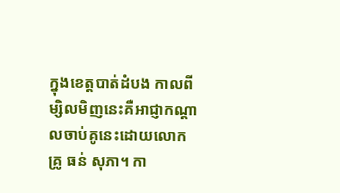ក្នុងខេត្តបាត់ដំបង កាលពីម្សិលមិញនេះគឺអាជ្ញាកណ្ដាលចាប់គូនេះដោយលោកគ្រូ ធន់ សុភា។ កា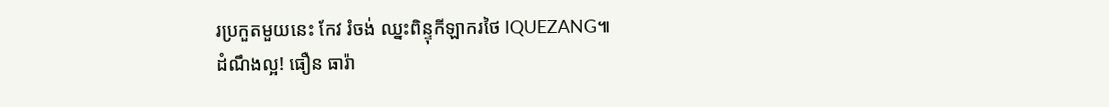រប្រកួតមួយនេះ កែវ រំចង់ ឈ្នះពិន្ទុកីឡាករថៃ IQUEZANG៕
ដំណឹងល្អ! ធឿន ធារ៉ា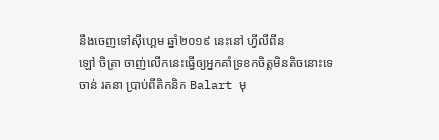នឹងចេញទៅស៊ីហ្គេម ឆ្នាំ២០១៩ នេះនៅ ហ្វីលីពីន
ឡៅ ចិត្រា ចាញ់លើកនេះធ្វើឲ្យអ្នកគាំទ្រខកចិត្តមិនតិចនោះទេ
ចាន់ រតនា ប្រាប់ពីតិកនិក Balart មុ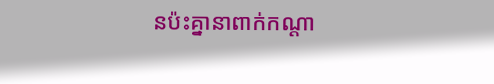នប៉ះគ្នានាពាក់កណ្ដា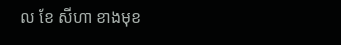ល ខែ សីហា ខាងមុខ